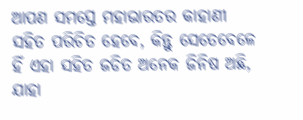ଆପଣ ସମସ୍ତେ ମହାଭାରତର କାହାଣୀ ସହିତ ପରିଚିତ ହେବେ, କିନ୍ତୁ ସେତେବେଳେ ହିଁ ଏହା ସହିତ ଜଡିତ ଅନେକ ଜିନିଷ ଅଛି, ଯାହା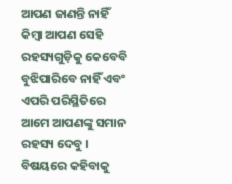ଆପଣ ଜାଣନ୍ତି ନାହିଁ କିମ୍ବା ଆପଣ ସେହି ରହସ୍ୟଗୁଡ଼ିକୁ କେବେବି ବୁଝିପାରିବେ ନାହିଁ ଏବଂ ଏପରି ପରିସ୍ଥିତିରେ ଆମେ ଆପଣଙ୍କୁ ସମାନ ରହସ୍ୟ ଦେବୁ । ବିଷୟରେ କହିବାକୁ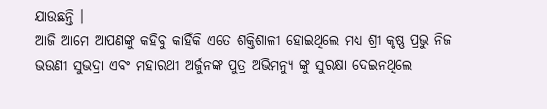ଯାଉଛନ୍ତି ।
ଆଜି ଆମେ ଆପଣଙ୍କୁ କହିବୁ କାହିଁକି ଏତେ ଶକ୍ତିଶାଳୀ ହୋଇଥିଲେ ମଧ୍ୟ ଶ୍ରୀ କୃଷ୍ଣ ପ୍ରଭୁ ନିଜ ଭଉଣୀ ସୁଭଦ୍ରା ଏବଂ ମହାରଥୀ ଅର୍ଜୁନଙ୍କ ପୁତ୍ର ଅଭିମନ୍ୟୁ ଙ୍କୁ ସୁରକ୍ଷା ଦେଇନଥିଲେ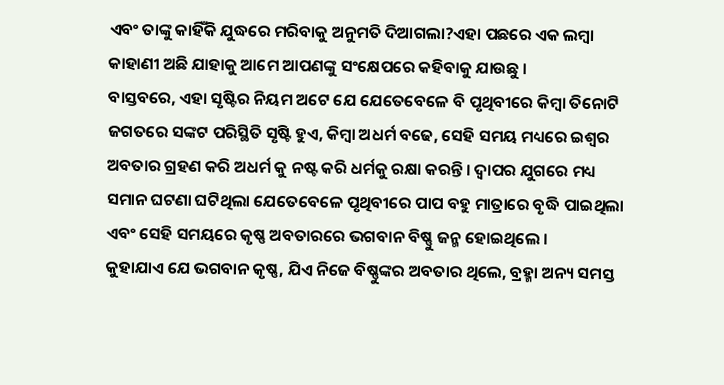ଏବଂ ତାଙ୍କୁ କାହିଁକି ଯୁଦ୍ଧରେ ମରିବାକୁ ଅନୁମତି ଦିଆଗଲା?ଏହା ପଛରେ ଏକ ଲମ୍ବା କାହାଣୀ ଅଛି ଯାହାକୁ ଆମେ ଆପଣଙ୍କୁ ସଂକ୍ଷେପରେ କହିବାକୁ ଯାଉଛୁ ।
ବାସ୍ତବରେ, ଏହା ସୃଷ୍ଟିର ନିୟମ ଅଟେ ଯେ ଯେତେବେଳେ ବି ପୃଥିବୀରେ କିମ୍ବା ତିନୋଟି ଜଗତରେ ସଙ୍କଟ ପରିସ୍ଥିତି ସୃଷ୍ଟି ହୁଏ, କିମ୍ବା ଅଧର୍ମ ବଢେ, ସେହି ସମୟ ମଧ୍ୟରେ ଇଶ୍ୱର ଅବତାର ଗ୍ରହଣ କରି ଅଧର୍ମ କୁ ନଷ୍ଟ କରି ଧର୍ମକୁ ରକ୍ଷା କରନ୍ତି । ଦ୍ଵାପର ଯୁଗରେ ମଧ୍ୟ ସମାନ ଘଟଣା ଘଟିଥିଲା ଯେତେବେଳେ ପୃଥିବୀରେ ପାପ ବହୁ ମାତ୍ରାରେ ବୃଦ୍ଧି ପାଇଥିଲା ଏବଂ ସେହି ସମୟରେ କୃଷ୍ଣ ଅବତାରରେ ଭଗବାନ ବିଷ୍ଣୁ ଜନ୍ମ ହୋଇଥିଲେ ।
କୁହାଯାଏ ଯେ ଭଗବାନ କୃଷ୍ଣ, ଯିଏ ନିଜେ ବିଷ୍ଣୁଙ୍କର ଅବତାର ଥିଲେ, ବ୍ରହ୍ମା ଅନ୍ୟ ସମସ୍ତ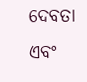ଦେବତା ଏବଂ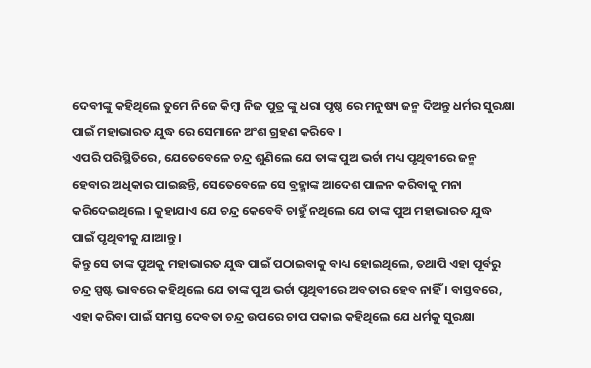ଦେବୀଙ୍କୁ କହିଥିଲେ ତୁମେ ନିଜେ କିମ୍ବା ନିଜ ପୁତ୍ର ଙ୍କୁ ଧରା ପୃଷ୍ଠ ରେ ମନୁଷ୍ୟ ଜନ୍ମ ଦିଅନ୍ତୁ ଧର୍ମର ସୁରକ୍ଷା ପାଇଁ ମହାଭାରତ ଯୁଦ୍ଧ ରେ ସେମାନେ ଅଂଶ ଗ୍ରହଣ କରିବେ ।
ଏପରି ପରିସ୍ଥିତିରେ, ଯେତେବେଳେ ଚନ୍ଦ୍ର ଶୁଣିଲେ ଯେ ତାଙ୍କ ପୁଅ ଭର୍ଚା ମଧ୍ୟ ପୃଥିବୀରେ ଜନ୍ମ ହେବାର ଅଧିକାର ପାଇଛନ୍ତି, ସେତେବେଳେ ସେ ବ୍ରହ୍ମାଙ୍କ ଆଦେଶ ପାଳନ କରିବାକୁ ମନା କରିଦେଇଥିଲେ । କୁହାଯାଏ ଯେ ଚନ୍ଦ୍ର କେବେବି ଚାହୁଁ ନଥିଲେ ଯେ ତାଙ୍କ ପୁଅ ମହାଭାରତ ଯୁଦ୍ଧ ପାଇଁ ପୃଥିବୀକୁ ଯାଆନ୍ତୁ ।
କିନ୍ତୁ ସେ ତାଙ୍କ ପୁଅକୁ ମହାଭାରତ ଯୁଦ୍ଧ ପାଇଁ ପଠାଇବାକୁ ବାଧ୍ୟ ହୋଇଥିଲେ, ତଥାପି ଏହା ପୂର୍ବରୁ ଚନ୍ଦ୍ର ସ୍ପଷ୍ଟ ଭାବରେ କହିଥିଲେ ଯେ ତାଙ୍କ ପୁଅ ଭର୍ଚା ପୃଥିବୀରେ ଅବତାର ହେବ ନାହିଁ । ବାସ୍ତବରେ, ଏହା କରିବା ପାଇଁ ସମସ୍ତ ଦେବତା ଚନ୍ଦ୍ର ଉପରେ ଚାପ ପକାଇ କହିଥିଲେ ଯେ ଧର୍ମକୁ ସୁରକ୍ଷା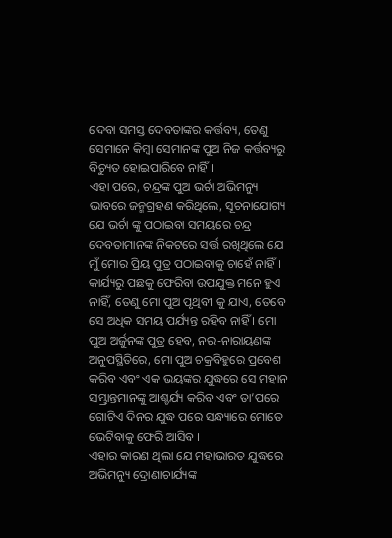ଦେବା ସମସ୍ତ ଦେବତାଙ୍କର କର୍ତ୍ତବ୍ୟ, ତେଣୁ ସେମାନେ କିମ୍ବା ସେମାନଙ୍କ ପୁଅ ନିଜ କର୍ତ୍ତବ୍ୟରୁ ବିଚ୍ୟୁତ ହୋଇପାରିବେ ନାହିଁ ।
ଏହା ପରେ, ଚନ୍ଦ୍ରଙ୍କ ପୁଅ ଭର୍ଚା ଅଭିମନ୍ୟୁ ଭାବରେ ଜନ୍ମଗ୍ରହଣ କରିଥିଲେ, ସୂଚନାଯୋଗ୍ୟ ଯେ ଭର୍ଚା ଙ୍କୁ ପଠାଇବା ସମୟରେ ଚନ୍ଦ୍ର ଦେବତାମାନଙ୍କ ନିକଟରେ ସର୍ତ୍ତ ରଖିଥିଲେ ଯେ ମୁଁ ମୋର ପ୍ରିୟ ପୁତ୍ର ପଠାଇବାକୁ ଚାହେଁ ନାହିଁ । କାର୍ଯ୍ୟରୁ ପଛକୁ ଫେରିବା ଉପଯୁକ୍ତ ମନେ ହୁଏ ନାହିଁ, ତେଣୁ ମୋ ପୁଅ ପୃଥିବୀ କୁ ଯାଏ, ତେବେ ସେ ଅଧିକ ସମୟ ପର୍ଯ୍ୟନ୍ତ ରହିବ ନାହିଁ । ମୋ ପୁଅ ଅର୍ଜୁନଙ୍କ ପୁତ୍ର ହେବ, ନର-ନାରାୟଣଙ୍କ ଅନୁପସ୍ଥିତିରେ, ମୋ ପୁଅ ଚକ୍ରବିହୁରେ ପ୍ରବେଶ କରିବ ଏବଂ ଏକ ଭୟଙ୍କର ଯୁଦ୍ଧରେ ସେ ମହାନ ସମ୍ଭ୍ରାନ୍ତମାନଙ୍କୁ ଆଶ୍ଚର୍ଯ୍ୟ କରିବ ଏବଂ ତା’ପରେ ଗୋଟିଏ ଦିନର ଯୁଦ୍ଧ ପରେ ସନ୍ଧ୍ୟାରେ ମୋତେ ଭେଟିବାକୁ ଫେରି ଆସିବ ।
ଏହାର କାରଣ ଥିଲା ଯେ ମହାଭାରତ ଯୁଦ୍ଧରେ ଅଭିମନ୍ୟୁ ଦ୍ରୋଣାଚାର୍ଯ୍ୟଙ୍କ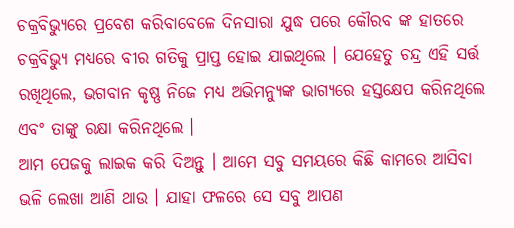ଚକ୍ରବିଭ୍ୟୁରେ ପ୍ରବେଶ କରିବାବେଳେ ଦିନସାରା ଯୁଦ୍ଧ ପରେ କୌରବ ଙ୍କ ହାତରେ ଚକ୍ରବିଭ୍ୟୁ ମଧ୍ୟରେ ବୀର ଗତିକୁ ପ୍ରାପ୍ତ ହୋଇ ଯାଇଥିଲେ । ଯେହେତୁ ଚନ୍ଦ୍ର ଏହି ସର୍ତ୍ତ ରଖିଥିଲେ, ଭଗବାନ କୃଷ୍ଣ ନିଜେ ମଧ୍ୟ ଅଭିମନ୍ୟୁଙ୍କ ଭାଗ୍ୟରେ ହସ୍ତକ୍ଷେପ କରିନଥିଲେ ଏବଂ ତାଙ୍କୁ ରକ୍ଷା କରିନଥିଲେ ।
ଆମ ପେଜକୁ ଲାଇକ କରି ଦିଅନ୍ତୁ । ଆମେ ସବୁ ସମୟରେ କିଛି କାମରେ ଆସିବା ଭଳି ଲେଖା ଆଣି ଥାଉ । ଯାହା ଫଳରେ ସେ ସବୁ ଆପଣ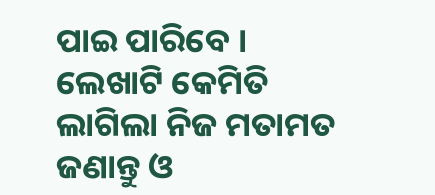ପାଇ ପାରିବେ । ଲେଖାଟି କେମିତି ଲାଗିଲା ନିଜ ମତାମତ ଜଣାନ୍ତୁ ଓ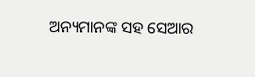ଅନ୍ୟମାନଙ୍କ ସହ ସେଆର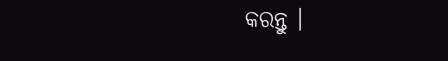କରନ୍ତୁ ।